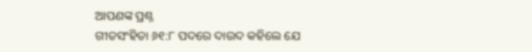ଆପଣଙ୍କ ପ୍ରଶ୍ନ
ଗୀତସଂହିତା ୬୧:୮ ପଦରେ ଦାଉଦ କହିଲେ ଯେ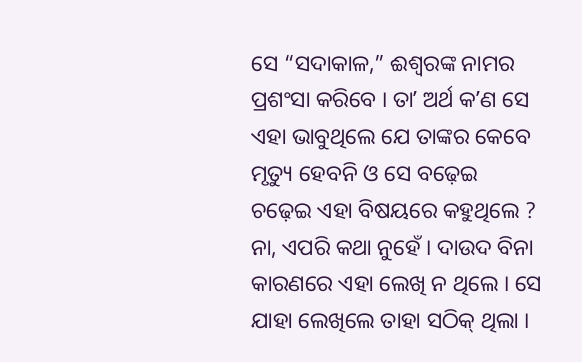ସେ “ସଦାକାଳ,” ଈଶ୍ୱରଙ୍କ ନାମର ପ୍ରଶଂସା କରିବେ । ତାʼ ଅର୍ଥ କʼଣ ସେ ଏହା ଭାବୁଥିଲେ ଯେ ତାଙ୍କର କେବେ ମୃତ୍ୟୁ ହେବନି ଓ ସେ ବଢ଼େଇ ଚଢ଼େଇ ଏହା ବିଷୟରେ କହୁଥିଲେ ?
ନା, ଏପରି କଥା ନୁହେଁ । ଦାଉଦ ବିନା କାରଣରେ ଏହା ଲେଖି ନ ଥିଲେ । ସେ ଯାହା ଲେଖିଲେ ତାହା ସଠିକ୍ ଥିଲା ।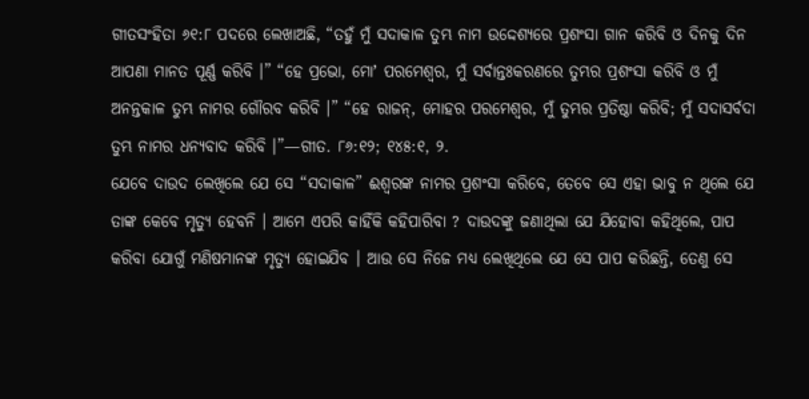ଗୀତସଂହିତା ୬୧:୮ ପଦରେ ଲେଖାଅଛି, “ତହୁଁ ମୁଁ ସଦାକାଳ ତୁମ୍ଭ ନାମ ଉଦ୍ଦେଶ୍ୟରେ ପ୍ରଶଂସା ଗାନ କରିବି ଓ ଦିନକୁ ଦିନ ଆପଣା ମାନତ ପୂର୍ଣ୍ଣ କରିବି ।” “ହେ ପ୍ରଭୋ, ମୋʼ ପରମେଶ୍ୱର, ମୁଁ ସର୍ବାନ୍ତଃକରଣରେ ତୁମ୍ଭର ପ୍ରଶଂସା କରିବି ଓ ମୁଁ ଅନନ୍ତକାଳ ତୁମ୍ଭ ନାମର ଗୌରବ କରିବି ।” “ହେ ରାଜନ୍, ମୋହର ପରମେଶ୍ୱର, ମୁଁ ତୁମ୍ଭର ପ୍ରତିଷ୍ଠା କରିବି; ମୁଁ ସଦାସର୍ବଦା ତୁମ୍ଭ ନାମର ଧନ୍ୟବାଦ କରିବି ।”—ଗୀତ. ୮୬:୧୨; ୧୪୫:୧, ୨.
ଯେବେ ଦାଉଦ ଲେଖିଲେ ଯେ ସେ “ସଦାକାଳ” ଈଶ୍ୱରଙ୍କ ନାମର ପ୍ରଶଂସା କରିବେ, ତେବେ ସେ ଏହା ଭାବୁ ନ ଥିଲେ ଯେ ତାଙ୍କ କେବେ ମୃତ୍ୟୁ ହେବନି । ଆମେ ଏପରି କାହିଁକି କହିପାରିବା ? ଦାଉଦଙ୍କୁ ଜଣାଥିଲା ଯେ ଯିହୋବା କହିଥିଲେ, ପାପ କରିବା ଯୋଗୁଁ ମଣିଷମାନଙ୍କ ମୃତ୍ୟୁ ହୋଇଯିବ । ଆଉ ସେ ନିଜେ ମଧ୍ୟ ଲେଖିଥିଲେ ଯେ ସେ ପାପ କରିଛନ୍ତି, ତେଣୁ ସେ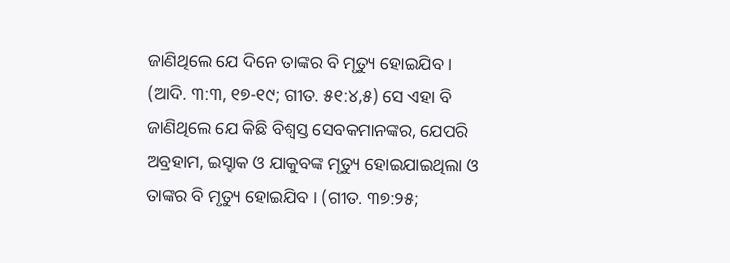ଜାଣିଥିଲେ ଯେ ଦିନେ ତାଙ୍କର ବି ମୃତ୍ୟୁ ହୋଇଯିବ । (ଆଦି. ୩:୩, ୧୭-୧୯; ଗୀତ. ୫୧:୪,୫) ସେ ଏହା ବି ଜାଣିଥିଲେ ଯେ କିଛି ବିଶ୍ୱସ୍ତ ସେବକମାନଙ୍କର, ଯେପରି ଅବ୍ରହାମ, ଇସ୍ହାକ ଓ ଯାକୁବଙ୍କ ମୃତ୍ୟୁ ହୋଇଯାଇଥିଲା ଓ ତାଙ୍କର ବି ମୃତ୍ୟୁ ହୋଇଯିବ । (ଗୀତ. ୩୭:୨୫;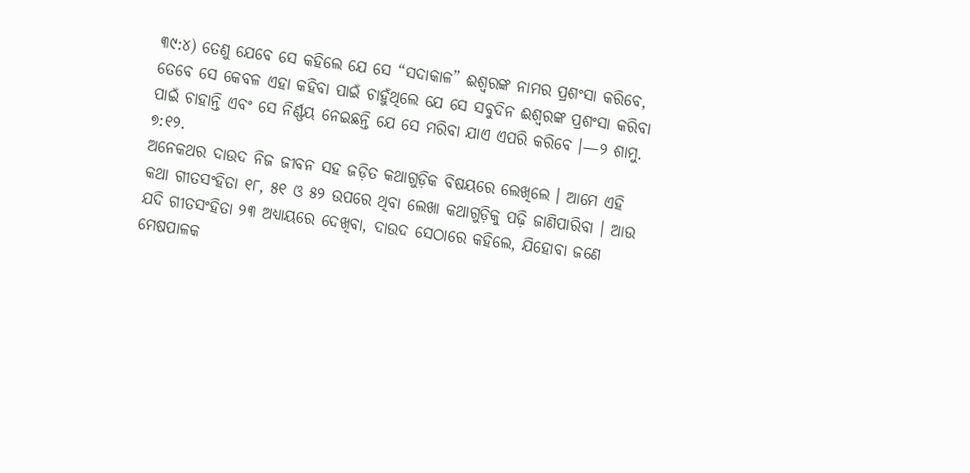୩୯:୪) ତେଣୁ ଯେବେ ସେ କହିଲେ ଯେ ସେ “ସଦାକାଳ” ଈଶ୍ୱରଙ୍କ ନାମର ପ୍ରଶଂସା କରିବେ, ତେବେ ସେ କେବଳ ଏହା କହିବା ପାଇଁ ଚାହୁଁଥିଲେ ଯେ ସେ ସବୁଦିନ ଈଶ୍ୱରଙ୍କ ପ୍ରଶଂସା କରିବା ପାଇଁ ଚାହାନ୍ତି ଏବଂ ସେ ନିର୍ଣ୍ଣୟ ନେଇଛନ୍ତି ଯେ ସେ ମରିବା ଯାଏ ଏପରି କରିବେ ।—୨ ଶାମୁ. ୭:୧୨.
ଅନେକଥର ଦାଉଦ ନିଜ ଜୀବନ ସହ ଜଡ଼ିତ କଥାଗୁଡ଼ିକ ବିଷୟରେ ଲେଖିଲେ । ଆମେ ଏହି କଥା ଗୀତସଂହିତା ୧୮, ୫୧ ଓ ୫୨ ଉପରେ ଥିବା ଲେଖା କଥାଗୁଡ଼ିକୁ ପଢ଼ି ଜାଣିପାରିବା । ଆଉ ଯଦି ଗୀତସଂହିତା ୨୩ ଅଧ୍ୟାୟରେ ଦେଖିବା, ଦାଉଦ ସେଠାରେ କହିଲେ, ଯିହୋବା ଜଣେ ମେଷପାଳକ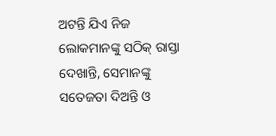ଅଟନ୍ତି ଯିଏ ନିଜ ଲୋକମାନଙ୍କୁ ସଠିକ୍ ରାସ୍ତା ଦେଖାନ୍ତି, ସେମାନଙ୍କୁ ସତେଜତା ଦିଅନ୍ତି ଓ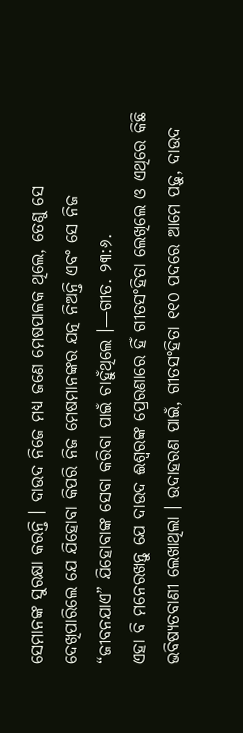ସେମାନଙ୍କ ସୁରକ୍ଷା କରନ୍ତି । ଦାଉଦ ନିଜେ ମଧ୍ୟ ଜଣେ ମେଷପାଳକ ଥିଲେ, ତେଣୁ ସେ ଦେଖିପାରିଲେ ଯେ ଯିହୋବା କିପରି ନିଜ ମେଷମାନଙ୍କର ଯତ୍ନ ନିଅନ୍ତି ଏବଂ ସେ ନିଜ “ଜୀବନଯାଏ” ଯିହୋବାଙ୍କ ସେବା କରିବା ପାଇଁ ଚାହୁଁଥିଲେ ।—ଗୀତ. ୨୩:୬.
ଏହା ବି ମନେରଖନ୍ତୁ ଯେ ଦାଉଦ ଈଶ୍ୱରଙ୍କ ପ୍ରେରଣାରେ ହିଁ ଗୀତସଂହିତା ଲେଖିଲେ ଓ ଏଥିରେ କିଛି ଭବିଷ୍ୟତବାଣୀ ଲେଖାଥିଲା । ଉଦାହରଣ ପାଇଁ, ଗୀତସଂହିତା ୧୧୦ ପଦରେ ଆମେ ପଢ଼ୁ, ଦାଉଦ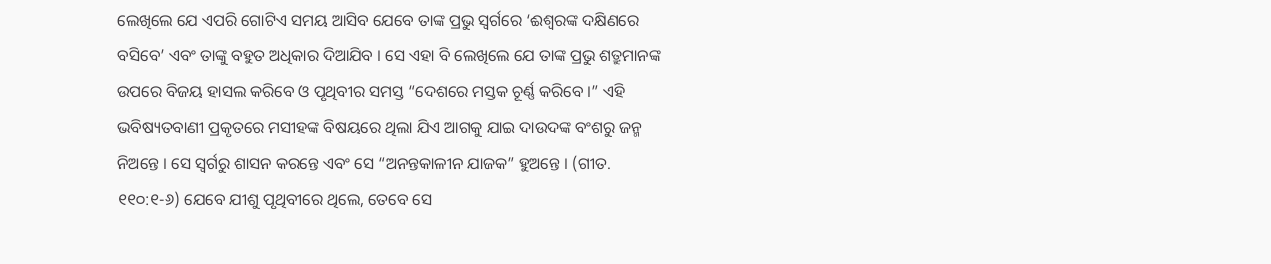ଲେଖିଲେ ଯେ ଏପରି ଗୋଟିଏ ସମୟ ଆସିବ ଯେବେ ତାଙ୍କ ପ୍ରଭୁ ସ୍ୱର୍ଗରେ ‘ଈଶ୍ୱରଙ୍କ ଦକ୍ଷିଣରେ ବସିବେ’ ଏବଂ ତାଙ୍କୁ ବହୁତ ଅଧିକାର ଦିଆଯିବ । ସେ ଏହା ବି ଲେଖିଲେ ଯେ ତାଙ୍କ ପ୍ରଭୁ ଶତ୍ରୁମାନଙ୍କ ଉପରେ ବିଜୟ ହାସଲ କରିବେ ଓ ପୃଥିବୀର ସମସ୍ତ “ଦେଶରେ ମସ୍ତକ ଚୂର୍ଣ୍ଣ କରିବେ ।” ଏହି ଭବିଷ୍ୟତବାଣୀ ପ୍ରକୃତରେ ମସୀହଙ୍କ ବିଷୟରେ ଥିଲା ଯିଏ ଆଗକୁ ଯାଇ ଦାଉଦଙ୍କ ବଂଶରୁ ଜନ୍ମ ନିଅନ୍ତେ । ସେ ସ୍ୱର୍ଗରୁ ଶାସନ କରନ୍ତେ ଏବଂ ସେ “ଅନନ୍ତକାଳୀନ ଯାଜକ” ହୁଅନ୍ତେ । (ଗୀତ. ୧୧୦:୧-୬) ଯେବେ ଯୀଶୁ ପୃଥିବୀରେ ଥିଲେ, ତେବେ ସେ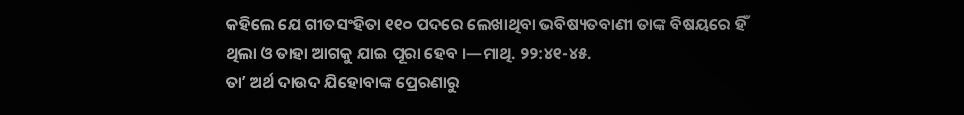କହିଲେ ଯେ ଗୀତସଂହିତା ୧୧୦ ପଦରେ ଲେଖାଥିବା ଭବିଷ୍ୟତବାଣୀ ତାଙ୍କ ବିଷୟରେ ହିଁ ଥିଲା ଓ ତାହା ଆଗକୁ ଯାଇ ପୂରା ହେବ ।—ମାଥି. ୨୨:୪୧-୪୫.
ତାʼ ଅର୍ଥ ଦାଉଦ ଯିହୋବାଙ୍କ ପ୍ରେରଣାରୁ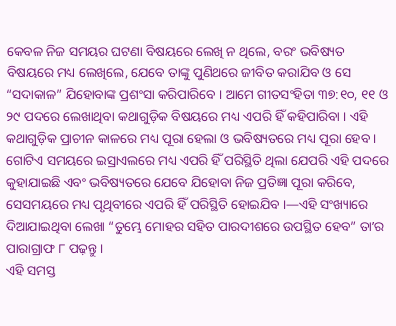କେବଳ ନିଜ ସମୟର ଘଟଣା ବିଷୟରେ ଲେଖି ନ ଥିଲେ, ବରଂ ଭବିଷ୍ୟତ ବିଷୟରେ ମଧ୍ୟ ଲେଖିଲେ, ଯେବେ ତାଙ୍କୁ ପୁଣିଥରେ ଜୀବିତ କରାଯିବ ଓ ସେ “ସଦାକାଳ” ଯିହୋବାଙ୍କ ପ୍ରଶଂସା କରିପାରିବେ । ଆମେ ଗୀତସଂହିତା ୩୭:୧୦, ୧୧ ଓ ୨୯ ପଦରେ ଲେଖାଥିବା କଥାଗୁଡ଼ିକ ବିଷୟରେ ମଧ୍ୟ ଏପରି ହିଁ କହିପାରିବା । ଏହି କଥାଗୁଡ଼ିକ ପ୍ରାଚୀନ କାଳରେ ମଧ୍ୟ ପୂରା ହେଲା ଓ ଭବିଷ୍ୟତରେ ମଧ୍ୟ ପୂରା ହେବ । ଗୋଟିଏ ସମୟରେ ଇସ୍ରାଏଲରେ ମଧ୍ୟ ଏପରି ହିଁ ପରିସ୍ଥିତି ଥିଲା ଯେପରି ଏହି ପଦରେ କୁହାଯାଇଛି ଏବଂ ଭବିଷ୍ୟତରେ ଯେବେ ଯିହୋବା ନିଜ ପ୍ରତିଜ୍ଞା ପୂରା କରିବେ, ସେସମୟରେ ମଧ୍ୟ ପୃଥିବୀରେ ଏପରି ହିଁ ପରିସ୍ଥିତି ହୋଇଯିବ ।—ଏହି ସଂଖ୍ୟାରେ ଦିଆଯାଇଥିବା ଲେଖା “ତୁମ୍ଭେ ମୋହର ସହିତ ପାରଦୀଶରେ ଉପସ୍ଥିତ ହେବ” ତାʼର ପାରାଗ୍ରାଫ ୮ ପଢ଼ନ୍ତୁ ।
ଏହି ସମସ୍ତ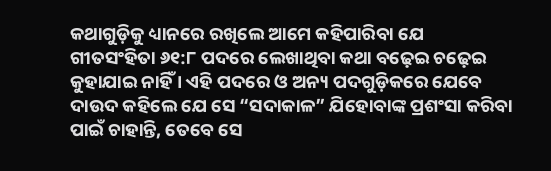କଥାଗୁଡ଼ିକୁ ଧ୍ୟାନରେ ରଖିଲେ ଆମେ କହିପାରିବା ଯେ ଗୀତସଂହିତା ୬୧:୮ ପଦରେ ଲେଖାଥିବା କଥା ବଢ଼େଇ ଚଢ଼େଇ କୁହାଯାଇ ନାହିଁ । ଏହି ପଦରେ ଓ ଅନ୍ୟ ପଦଗୁଡ଼ିକରେ ଯେବେ ଦାଉଦ କହିଲେ ଯେ ସେ “ସଦାକାଳ” ଯିହୋବାଙ୍କ ପ୍ରଶଂସା କରିବା ପାଇଁ ଚାହାନ୍ତି, ତେବେ ସେ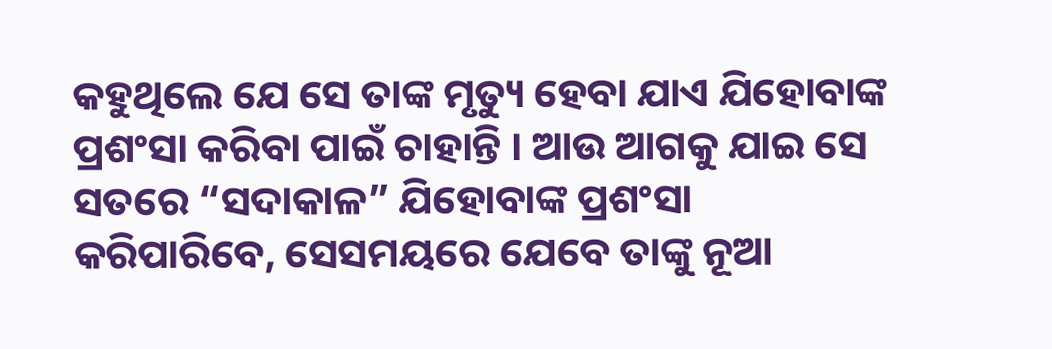କହୁଥିଲେ ଯେ ସେ ତାଙ୍କ ମୃତ୍ୟୁ ହେବା ଯାଏ ଯିହୋବାଙ୍କ ପ୍ରଶଂସା କରିବା ପାଇଁ ଚାହାନ୍ତି । ଆଉ ଆଗକୁ ଯାଇ ସେ ସତରେ “ସଦାକାଳ” ଯିହୋବାଙ୍କ ପ୍ରଶଂସା କରିପାରିବେ, ସେସମୟରେ ଯେବେ ତାଙ୍କୁ ନୂଆ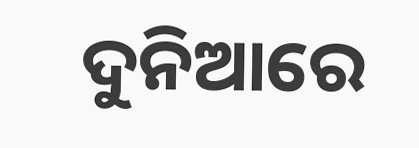ଦୁନିଆରେ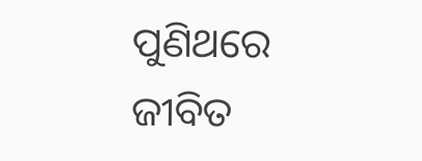ପୁଣିଥରେ ଜୀବିତ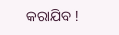କରାଯିବ !